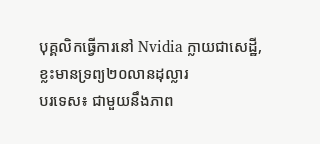បុគ្គលិកធ្វើការនៅ Nvidia ក្លាយជាសេដ្ឋី, ខ្លះមានទ្រព្យ២០លានដុល្លារ
បរទេស៖ ជាមួយនឹងភាព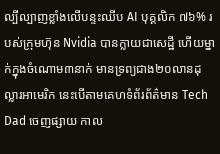ល្បីល្បាញខ្លាំងលើបន្ទះឈីប AI បុគ្គលិក ៧៦% របស់ក្រុមហ៊ុន Nvidia បានក្លាយជាសេដ្ឋី ហើយម្នាក់ក្នុងចំណោម៣នាក់ មានទ្រព្យជាង២០លានដុល្លារអាមេរិក នេះបើតាមគេហទំព័រព័ត៌មាន Tech Dad ចេញផ្សាយ កាល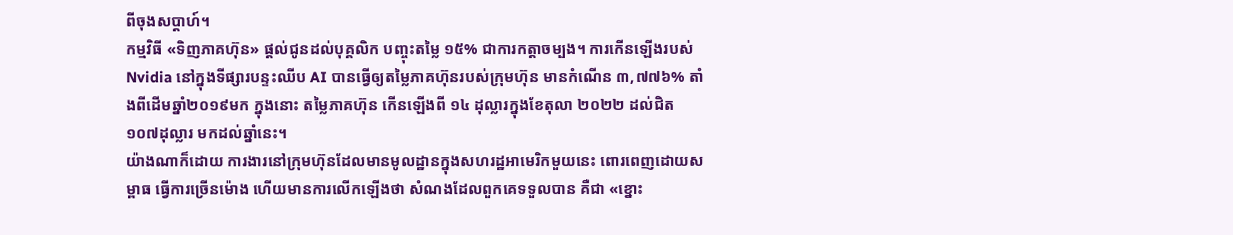ពីចុងសប្តាហ៍។
កម្មវិធី «ទិញភាគហ៊ុន» ផ្តល់ជូនដល់បុគ្គលិក បញ្ចុះតម្លៃ ១៥% ជាការកត្តាចម្បង។ ការកើនឡើងរបស់ Nvidia នៅក្នុងទីផ្សារបន្ទះឈីប AI បានធ្វើឲ្យតម្លៃភាគហ៊ុនរបស់ក្រុមហ៊ុន មានកំណើន ៣,៧៧៦% តាំងពីដើមឆ្នាំ២០១៩មក ក្នុងនោះ តម្លៃភាគហ៊ុន កើនឡើងពី ១៤ ដុល្លារក្នុងខែតុលា ២០២២ ដល់ជិត ១០៧ដុល្លារ មកដល់ឆ្នាំនេះ។
យ៉ាងណាក៏ដោយ ការងារនៅក្រុមហ៊ុនដែលមានមូលដ្ឋានក្នុងសហរដ្ឋអាមេរិកមួយនេះ ពោរពេញដោយសម្ពាធ ធ្វើការច្រើនម៉ោង ហើយមានការលើកឡើងថា សំណងដែលពួកគេទទួលបាន គឺជា «ខ្នោះ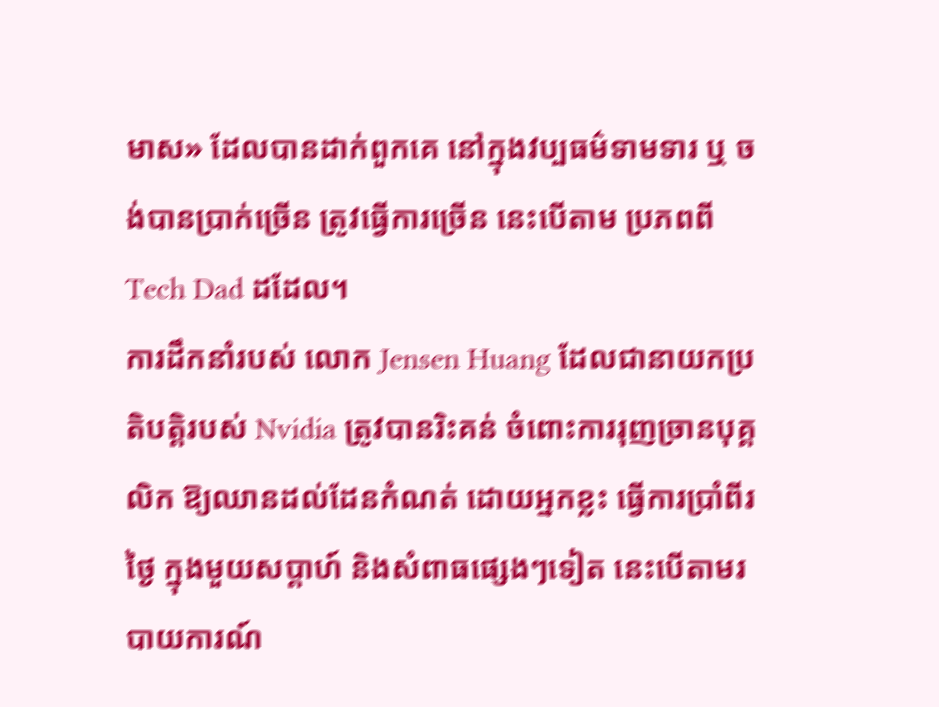មាស» ដែលបានដាក់ពួកគេ នៅក្នុងវប្បធម៌ទាមទារ ឬ ចង់បានប្រាក់ច្រើន ត្រូវធ្វើការច្រើន នេះបើតាម ប្រភពពី Tech Dad ដដែល។
ការដឹកនាំរបស់ លោក Jensen Huang ដែលជានាយកប្រតិបត្តិរបស់ Nvidia ត្រូវបានរិះគន់ ចំពោះការរុញច្រានបុគ្គលិក ឱ្យឈានដល់ដែនកំណត់ ដោយអ្នកខ្លះ ធ្វើការប្រាំពីរថ្ងៃ ក្នុងមួយសប្តាហ៍ និងសំពាធផ្សេងៗទៀត នេះបើតាមរបាយការណ៍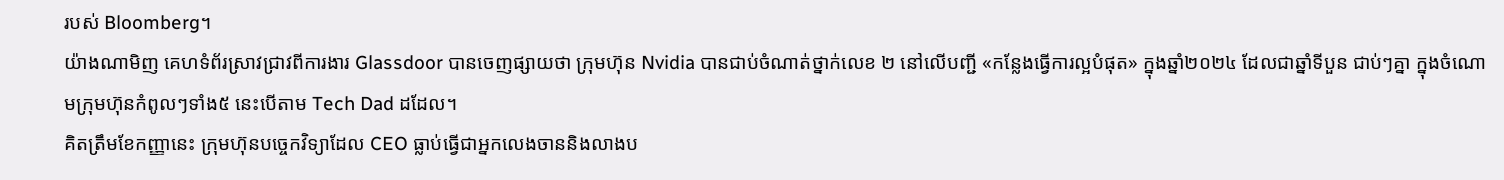របស់ Bloomberg។
យ៉ាងណាមិញ គេហទំព័រស្រាវជ្រាវពីការងារ Glassdoor បានចេញផ្សាយថា ក្រុមហ៊ុន Nvidia បានជាប់ចំណាត់ថ្នាក់លេខ ២ នៅលើបញ្ជី «កន្លែងធ្វើការល្អបំផុត» ក្នុងឆ្នាំ២០២៤ ដែលជាឆ្នាំទីបួន ជាប់ៗគ្នា ក្នុងចំណោមក្រុមហ៊ុនកំពូលៗទាំង៥ នេះបើតាម Tech Dad ដដែល។
គិតត្រឹមខែកញ្ញានេះ ក្រុមហ៊ុនបច្ចេកវិទ្យាដែល CEO ធ្លាប់ធ្វើជាអ្នកលេងចាននិងលាងប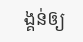ង្គន់ឲ្យ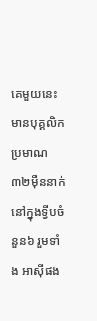គេមួយនេះ មានបុគ្គលិកប្រមាណ៣២ម៉ឺននាក់ នៅក្នុងទ្វីបចំនួន៦ រួមទាំង អាស៊ីផង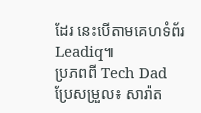ដែរ នេះបើតាមគេហទំព័រ Leadiq៕
ប្រភពពី Tech Dad ប្រែសម្រួល៖ សារ៉ាត